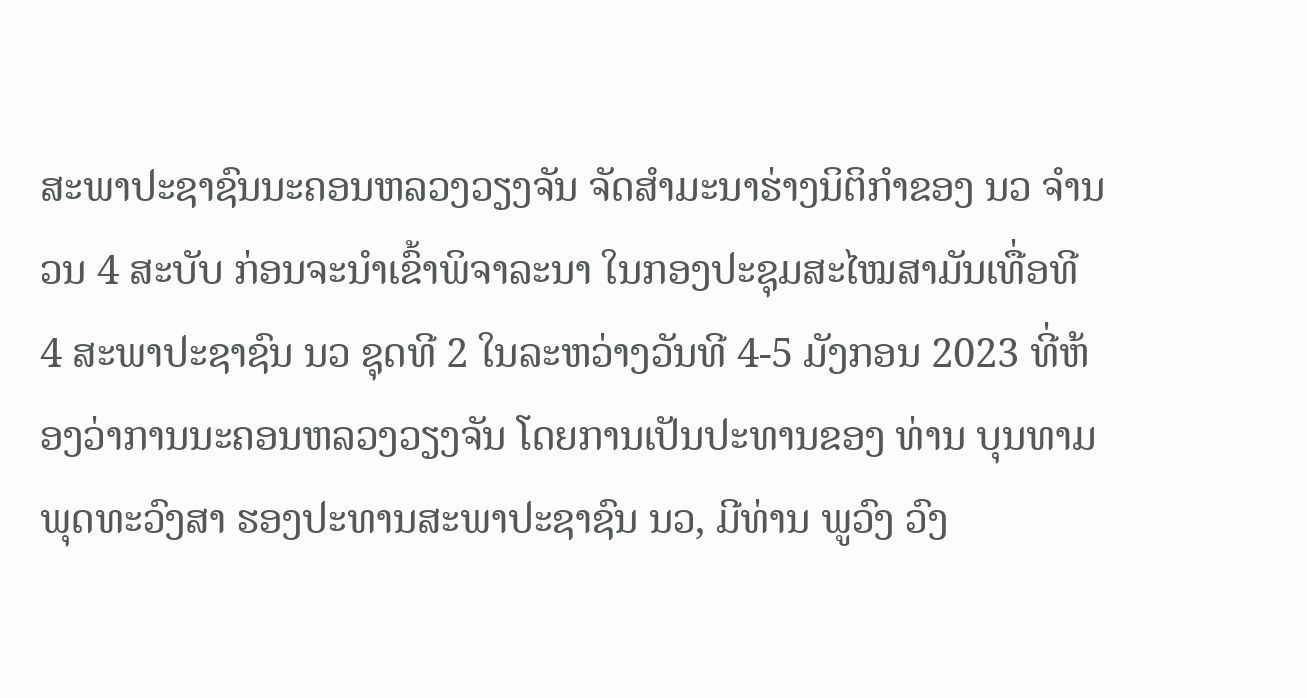ສະພາປະຊາຊົນນະຄອນຫລວງວຽງຈັນ ຈັດສໍາມະນາຮ່າງນິຕິກໍາຂອງ ນວ ຈໍານວນ 4 ສະບັບ ກ່ອນຈະນໍາເຂົ້າພິຈາລະນາ ໃນກອງປະຊຸມສະໄໝສາມັນເທື່ອທີ 4 ສະພາປະຊາຊົນ ນວ ຊຸດທີ 2 ໃນລະຫວ່າງວັນທີ 4-5 ມັງກອນ 2023 ທີ່ຫ້ອງວ່າການນະຄອນຫລວງວຽງຈັນ ໂດຍການເປັນປະທານຂອງ ທ່ານ ບຸນທາມ ພຸດທະວົງສາ ຮອງປະທານສະພາປະຊາຊົນ ນວ, ມີທ່ານ ພູວົງ ວົງ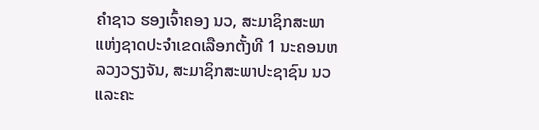ຄໍາຊາວ ຮອງເຈົ້າຄອງ ນວ, ສະມາຊິກສະພາແຫ່ງຊາດປະຈໍາເຂດເລືອກຕັ້ງທີ 1 ນະຄອນຫລວງວຽງຈັນ, ສະມາຊິກສະພາປະຊາຊົນ ນວ ແລະຄະ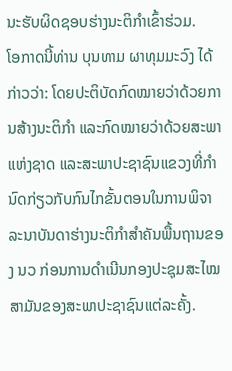ນະຮັບຜິດຊອບຮ່າງນະຕິກໍາເຂົ້າຮ່ວມ.
ໂອກາດນີ້ທ່ານ ບຸນທາມ ຜາທຸມມະວົງ ໄດ້ກ່າວວ່າ: ໂດຍປະຕິບັດກົດໝາຍວ່າດ້ວຍການສ້າງນະຕິກໍາ ແລະກົດໝາຍວ່າດ້ວຍສະພາແຫ່ງຊາດ ແລະສະພາປະຊາຊົນແຂວງທີ່ກໍານົດກ່ຽວກັບກົນໄກຂັ້ນຕອນໃນການພິຈາລະນາບັນດາຮ່າງນະຕິກໍາສໍາຄັນພື້ນຖານຂອງ ນວ ກ່ອນການດໍາເນີນກອງປະຊຸມສະໄໝສາມັນຂອງສະພາປະຊາຊົນແຕ່ລະຄັ້ງ.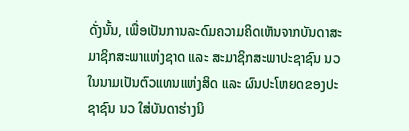ດັ່ງນັ້ນ, ເພື່ອເປັນການລະດົມຄວາມຄິດເຫັນຈາກບັນດາສະ ມາຊິກສະພາແຫ່ງຊາດ ແລະ ສະມາຊິກສະພາປະຊາຊົນ ນວ ໃນນາມເປັນຕົວແທນແຫ່ງສິດ ແລະ ຜົນປະໂຫຍດຂອງປະຊາຊົນ ນວ ໃສ່ບັນດາຮ່າງນິ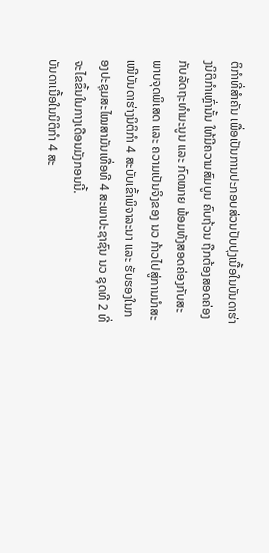ຕິກໍາທີ່ສໍາຄັນ ເພື່ອເປັນການປະກອບສ່ວນປັບປຸງເນື້ອໃນບັນດາຮ່າງນິຕິກໍາເຫຼົ່ານັ້ນ ໃຫ້ມີຄວາມສົມບູນ ຄົບຖ້ວນ ຖືກຕ້ອງສອດຄ່ອງກັບລັດຖະທໍາມະນູນ ແລະ ກົດໝາຍ ພ້ອມທັງສອດຄ່ອງກັບສະພາບຈຸດພິເສດ ແລະ ຄວາມເປັນຈິງຂອງ ນວ ກ້າວໄປສູ່ການນໍາສະ ເໜີບັນດາຮ່າງນິຕິກໍາ 4 ສະບັບເຂົ້າພິຈາລະນາ ແລະ ຮັບຮອງໃນກອງປະຊຸມສະໄໝສາມັນເທື່ອທີ 4 ສະພາປະຊາຊົນ ນວ ຊຸດທີ 2 ທີ່ຈະໄຂຂຶ້ນໃນກາງເດືອນມັງກອນນີ້.
ບັນດາເນື້ອໃນນິຕິກໍາ 4 ສະ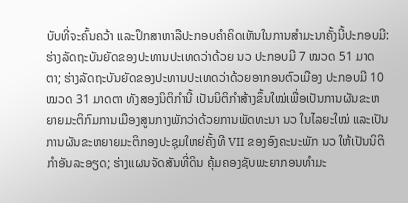ບັບທີ່ຈະຄົ້ນຄວ້າ ແລະປຶກສາຫາລືປະກອບຄໍາຄິດເຫັນໃນການສໍາມະນາຄັ້ງນີ້ປະກອບມີ: ຮ່າງລັດຖະບັນຍັດຂອງປະທານປະເທດວ່າດ້ວຍ ນວ ປະກອບມີ 7 ໝວດ 51 ມາດຕາ; ຮ່າງລັດຖະບັນຍັດຂອງປະທານປະເທດວ່າດ້ວຍອາກອນຕົວເມືອງ ປະກອບມີ 10 ໝວດ 31 ມາດຕາ ທັງສອງນິຕິກໍານີ້ ເປັນນິຕິກໍາສ້າງຂຶ້ນໃໝ່ເພື່ອເປັນການຜັນຂະຫຍາຍມະຕິກົມການເມືອງສູນກາງພັກວ່າດ້ວຍການພັດທະນາ ນວ ໃນໄລຍະໃໝ່ ແລະເປັນການຜັນຂະຫຍາຍມະຕິກອງປະຊຸມໃຫຍ່ຄັ້ງທີ VII ຂອງອົງຄະນະພັກ ນວ ໃຫ້ເປັນນິຕິກໍາອັນລະອຽດ; ຮ່າງແຜນຈັດສັນທີ່ດິນ ຄຸ້ມຄອງຊັບພະຍາກອນທໍາມະ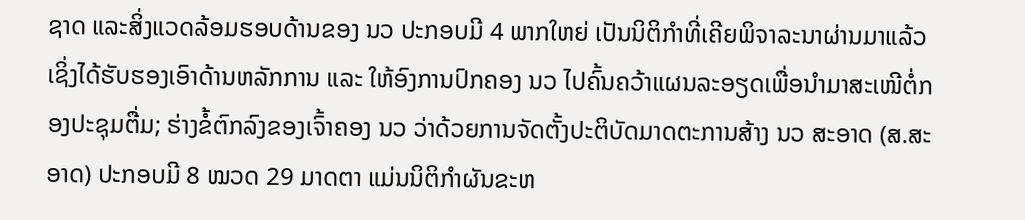ຊາດ ແລະສິ່ງແວດລ້ອມຮອບດ້ານຂອງ ນວ ປະກອບມີ 4 ພາກໃຫຍ່ ເປັນນິຕິກໍາທີ່ເຄີຍພິຈາລະນາຜ່ານມາແລ້ວ ເຊິ່ງໄດ້ຮັບຮອງເອົາດ້ານຫລັກການ ແລະ ໃຫ້ອົງການປົກຄອງ ນວ ໄປຄົ້ນຄວ້າແຜນລະອຽດເພື່ອນໍາມາສະເໜີຕໍ່ກອງປະຊຸມຕື່ມ; ຮ່າງຂໍ້ຕົກລົງຂອງເຈົ້າຄອງ ນວ ວ່າດ້ວຍການຈັດຕັ້ງປະຕິບັດມາດຕະການສ້າງ ນວ ສະອາດ (ສ.ສະອາດ) ປະກອບມີ 8 ໝວດ 29 ມາດຕາ ແມ່ນນິຕິກໍາຜັນຂະຫ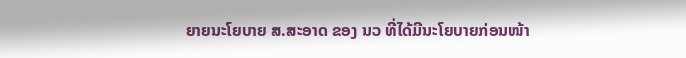ຍາຍນະໂຍບາຍ ສ.ສະອາດ ຂອງ ນວ ທີ່ໄດ້ມີນະໂຍບາຍກ່ອນໜ້າ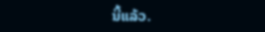ນີ້ແລ້ວ.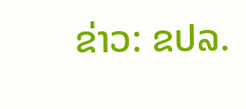ຂ່າວ: ຂປລ.